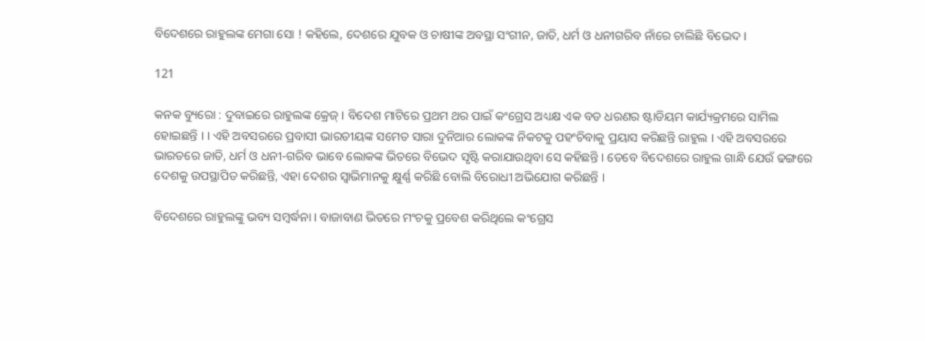ବିଦେଶରେ ରାହୁଲଙ୍କ ମେଗା ସୋ ! କହିଲେ, ଦେଶରେ ଯୁବକ ଓ ଚାଷୀଙ୍କ ଅବସ୍ଥା ସଂଗୀନ, ଜାତି, ଧର୍ମ ଓ ଧନୀଗରିବ ନାଁରେ ଚାଲିଛି ବିଭେଦ ।

121

କନକ ବ୍ୟୁରୋ : ଦୁବାଇରେ ରାହୁଲଙ୍କ କ୍ରେଜ୍ । ବିଦେଶ ମାଟିରେ ପ୍ରଥମ ଥର ପାଇଁ କଂଗ୍ରେସ ଅଧ୍ୟକ୍ଷ ଏକ ବଡ ଧରଣର ଷ୍ଟାଡିୟମ କାର୍ଯ୍ୟକ୍ରମରେ ସାମିଲ ହୋଇଛନ୍ତି । । ଏହି ଅବସରରେ ପ୍ରବାସୀ ଭାରତୀୟଙ୍କ ସମେତ ସାରା ଦୁନିଆର ଲୋକଙ୍କ ନିକଟକୁ ପହଂଚିବାକୁ ପ୍ରୟାସ କରିଛନ୍ତି ରାହୁଲ । ଏହି ଅବସରରେ ଭାରତରେ ଜାତି, ଧର୍ମ ଓ ଧନୀ-ଗରିବ ଭାବେ ଲୋକଙ୍କ ଭିତରେ ବିଭେଦ ସୃଷ୍ଟି କରାଯାଉଥିବା ସେ କହିଛନ୍ତି । ତେବେ ବିଦେଶରେ ରାହୁଲ ଗାନ୍ଧି ଯେଉଁ ଢଙ୍ଗରେ ଦେଶକୁ ଉପସ୍ଥାପିତ କରିଛନ୍ତି, ଏହା ଦେଶର ସ୍ୱାଭିମାନକୁ କ୍ଷୁର୍ଣ୍ଣ କରିଛି ବୋଲି ବିରୋଧୀ ଅଭିଯୋଗ କରିଛନ୍ତି ।

ବିଦେଶରେ ରାହୁଲଙ୍କୁ ଭବ୍ୟ ସମ୍ବର୍ଦ୍ଧନା । ବାଜାବାଣ ଭିତରେ ମଂଚକୁ ପ୍ରବେଶ କରିଥିଲେ କଂଗ୍ରେସ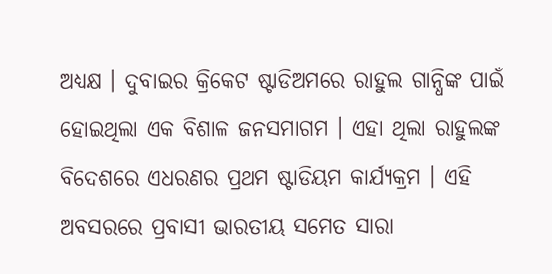ଅଧ୍ୟକ୍ଷ । ଦୁବାଇର କ୍ରିକେଟ ଷ୍ଟାଡିଅମରେ ରାହୁଲ ଗାନ୍ଧିଙ୍କ ପାଇଁ ହୋଇଥିଲା ଏକ ବିଶାଳ ଜନସମାଗମ । ଏହା ଥିଲା ରାହୁଲଙ୍କ ବିଦେଶରେ ଏଧରଣର ପ୍ରଥମ ଷ୍ଟାଡିୟମ କାର୍ଯ୍ୟକ୍ରମ । ଏହି ଅବସରରେ ପ୍ରବାସୀ ଭାରତୀୟ ସମେତ ସାରା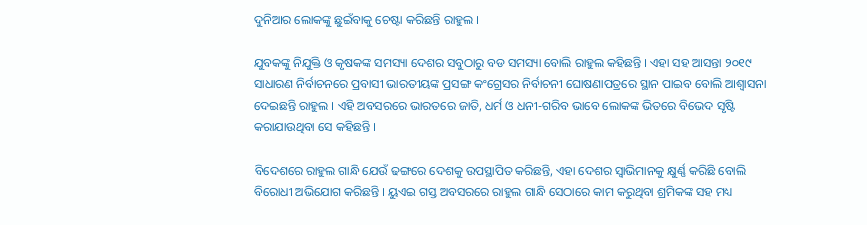ଦୁନିଆର ଲୋକଙ୍କୁ ଛୁଇଁବାକୁ ଚେଷ୍ଟା କରିଛନ୍ତି ରାହୁଲ ।

ଯୁବକଙ୍କୁ ନିଯୁକ୍ତି ଓ କୃଷକଙ୍କ ସମସ୍ୟା ଦେଶର ସବୁଠାରୁ ବଡ ସମସ୍ୟା ବୋଲି ରାହୁଲ କହିଛନ୍ତି । ଏହା ସହ ଆସନ୍ତା ୨୦୧୯ ସାଧାରଣ ନିର୍ବାଚନରେ ପ୍ରବାସୀ ଭାରତୀୟଙ୍କ ପ୍ରସଙ୍ଗ କଂଗ୍ରେସର ନିର୍ବାଚନୀ ଘୋଷଣାପତ୍ରରେ ସ୍ଥାନ ପାଇବ ବୋଲି ଆଶ୍ୱାସନା ଦେଇଛନ୍ତି ରାହୁଲ । ଏହି ଅବସରରେ ଭାରତରେ ଜାତି, ଧର୍ମ ଓ ଧନୀ-ଗରିବ ଭାବେ ଲୋକଙ୍କ ଭିତରେ ବିଭେଦ ସୃଷ୍ଟି କରାଯାଉଥିବା ସେ କହିଛନ୍ତି ।

ବିଦେଶରେ ରାହୁଲ ଗାନ୍ଧି ଯେଉଁ ଢଙ୍ଗରେ ଦେଶକୁ ଉପସ୍ଥାପିତ କରିଛନ୍ତି, ଏହା ଦେଶର ସ୍ୱାଭିମାନକୁ କ୍ଷୁର୍ଣ୍ଣ କରିଛି ବୋଲି ବିରୋଧୀ ଅଭିଯୋଗ କରିଛନ୍ତି । ୟୁଏଇ ଗସ୍ତ ଅବସରରେ ରାହୁଲ ଗାନ୍ଧି ସେଠାରେ କାମ କରୁଥିବା ଶ୍ରମିକଙ୍କ ସହ ମଧ୍ୟ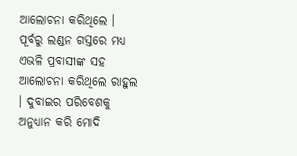ଆଲୋଚନା କରିଥିଲେ । ପୂର୍ବରୁ ଲଣ୍ଡନ ଗସ୍ତରେ ମଧ୍ୟ ଏଭଳି ପ୍ରବାସୀଙ୍କ ସହ ଆଲୋଚନା କରିଥିଲେ ରାହୁଲ । ଦୁବାଇର ପରିବେଶକୁ ଅନୁଧ୍ୟାନ କରି ମୋଦି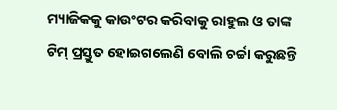ମ୍ୟାଜିକକୁ କାଉଂଟର କରିବାକୁ ରାହୁଲ ଓ ତାଙ୍କ ଟିମ୍ ପ୍ରସ୍ତୁତ ହୋଇଗଲେଣି ବୋଲି ଚର୍ଚ୍ଚା କରୁଛନ୍ତି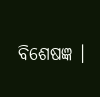ବିଶେଷଜ୍ଞ ।